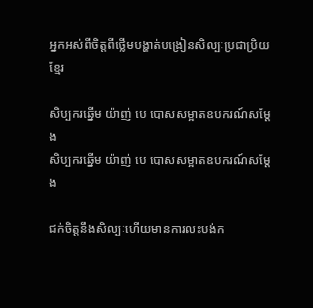អ្នកអស់ពីចិត្តពីថ្លើមបង្ហាត់បង្រៀនសិល្បៈប្រជាប្រិយ ខ្មែរ

សិប្បករឆ្នើម យ៉ាញ់ បេ បោសសម្អាតឧបករណ៍សម្តែង
សិប្បករឆ្នើម យ៉ាញ់ បេ បោសសម្អាតឧបករណ៍សម្តែង

ជក់ចិត្តនឹងសិល្បៈហើយមានការលះបង់ក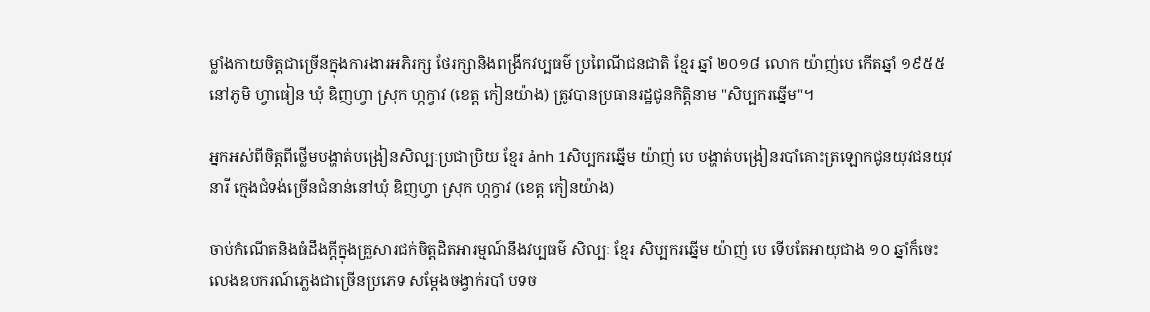ម្លាំងកាយចិត្តជាច្រើនក្នុងការងារអភិរក្ស ថែរក្សានិងពង្រីកវប្បធម៌ ប្រពៃណីជនជាតិ ខ្មែរ ឆ្នាំ ២០១៨ លោក យ៉ាញ់បេ កើតឆ្នាំ ១៩៥៥ នៅភូមិ ហ្វាធៀន ឃុំ ឌិញហ្វា ស្រុក ហ្កក្វាវ (ខេត្ត កៀនយ៉ាង) ត្រូវបានប្រធានរដ្ឋជូនកិត្តិនាម "សិប្បករឆ្នើម"។

អ្នកអស់ពីចិត្តពីថ្លើមបង្ហាត់បង្រៀនសិល្បៈប្រជាប្រិយ ខ្មែរ ảnh 1សិប្បករឆ្នើម យ៉ាញ់ បេ បង្ហាត់បង្រៀនរបាំគោះត្រឡោកជូនយុវជនយុវនារី ក្មេងជំទង់ច្រើនជំនាន់នៅឃុំ ឌិញហ្វា ស្រុក ហ្កក្វាវ (ខេត្ត កៀនយ៉ាង)

ចាប់កំណើតនិងធំដឹងក្ដីក្នុងគ្រួសារជក់ចិត្តដិតអារម្មណ៍នឹងវប្បធម៌ សិល្បៈ ខ្មែរ សិប្បករឆ្នើម យ៉ាញ់ បេ ទើបតែអាយុជាង ១០ ឆ្នាំក៏ចេះលេងឧបករណ៍ភ្លេងជាច្រើនប្រភេទ សម្តែងចង្វាក់របាំ បទច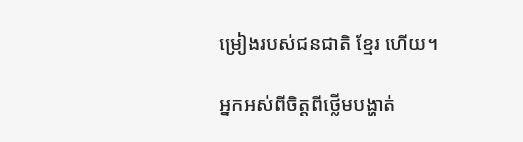ម្រៀងរបស់ជនជាតិ ខ្មែរ ហើយ។

អ្នកអស់ពីចិត្តពីថ្លើមបង្ហាត់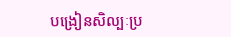បង្រៀនសិល្បៈប្រ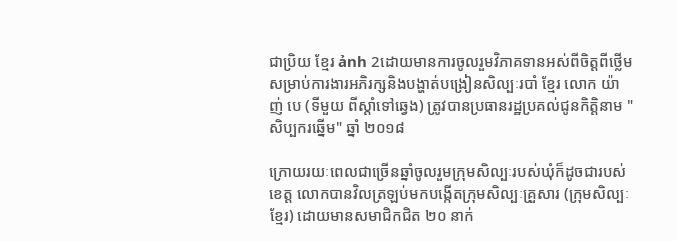ជាប្រិយ ខ្មែរ ảnh 2ដោយមានការចូលរួមវិភាគទានអស់ពីចិត្តពីថ្លើមសម្រាប់ការងារអភិរក្សនិងបង្ហាត់បង្រៀនសិល្បៈរបាំ ខ្មែរ លោក យ៉ាញ់ បេ (ទីមួយ ពីស្តាំទៅឆ្វេង) ត្រូវបានប្រធានរដ្ឋប្រគល់ជូនកិត្តិនាម "សិប្បករឆ្នើម" ឆ្នាំ ២០១៨

ក្រោយរយៈពេលជាច្រើនឆ្នាំចូលរួមក្រុមសិល្បៈរបស់ឃុំក៏ដូចជារបស់ខេត្ត លោកបានវិលត្រឡប់មកបង្កើតក្រុមសិល្បៈគ្រួសារ (ក្រុមសិល្បៈ ខ្មែរ) ដោយមានសមាជិកជិត ២០ នាក់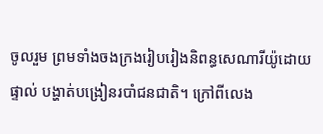ចូលរួម ព្រមទាំងចងក្រងរៀបរៀងនិពន្ធសេណារីយ៉ូដោយផ្ទាល់ បង្ហាត់បង្រៀនរបាំជនជាតិ។ ក្រៅពីលេង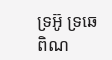ទ្រអ៊ូ ទ្រឆេ ពិណ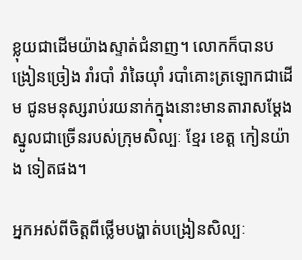ខ្លុយជាដើមយ៉ាងស្ទាត់ជំនាញ។ លោកក៏បានបង្រៀនច្រៀង រាំរបាំ រាំឆៃយ៉ាំ របាំគោះត្រឡោកជាដើម ជូនមនុស្សរាប់រយនាក់ក្នុងនោះមានតារាសម្ដែងស្នូលជាច្រើនរបស់ក្រុមសិល្បៈ ខ្មែរ ខេត្ត កៀនយ៉ាង ទៀតផង។

អ្នកអស់ពីចិត្តពីថ្លើមបង្ហាត់បង្រៀនសិល្បៈ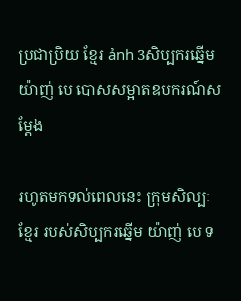ប្រជាប្រិយ ខ្មែរ ảnh 3សិប្បករឆ្នើម យ៉ាញ់ បេ បោសសម្អាតឧបករណ៍សម្តែង

រហូតមកទល់ពេលនេះ ក្រុមសិល្បៈ ខ្មែរ របស់សិប្បករឆ្នើម យ៉ាញ់ បេ ទ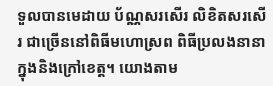ទួលបានមេដាយ ប័ណ្ណសរសើរ លិខិតសរសើរ ជាច្រើននៅពិធីមហោស្រព ពិធីប្រលងនានាក្នុងនិងក្រៅខេត្ត។ យោងតាម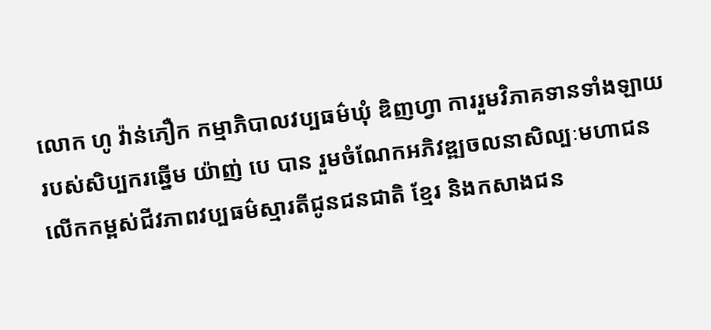លោក ហូ វ៉ាន់ភឿក កម្មាភិបាលវប្បធម៌ឃុំ ឌិញហ្វា ការរួមវិភាគទានទាំងឡាយរបស់សិប្បករឆ្នើម យ៉ាញ់ បេ បាន រួមចំណែកអភិវឌ្ឍចលនាសិល្បៈមហាជន លើកកម្ពស់ជីវភាពវប្បធម៌ស្មារតីជូនជនជាតិ ខ្មែរ និងកសាងជន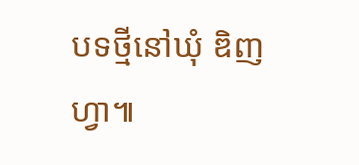បទថ្មីនៅឃុំ ឌិញហ្វា៕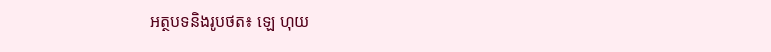អត្ថបទនិងរូបថត៖ ឡេ ហុយ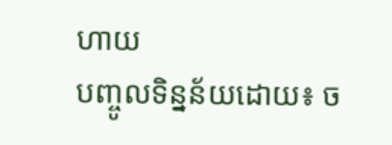ហាយ
បញ្ចូលទិន្នន័យដោយ៖ ច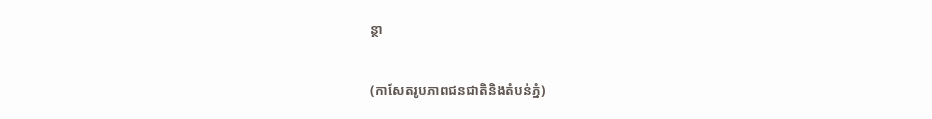ន្ថា

(កាសែតរូបភាពជនជាតិនិងតំបន់ភ្នំ)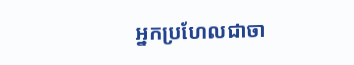អ្នកប្រហែលជាចា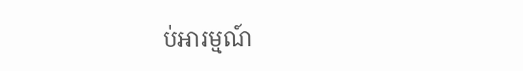ប់អារម្មណ៍